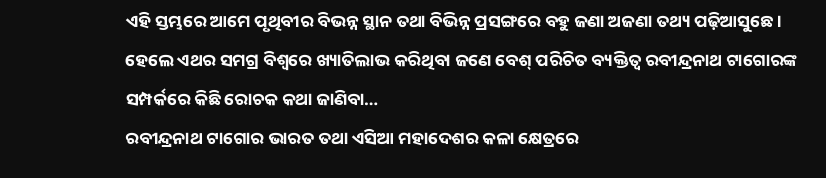ଏହି ସ୍ତମ୍ଭରେ ଆମେ ପୃଥିବୀର ବିଭନ୍ନ ସ୍ଥାନ ତଥା ବିଭିନ୍ନ ପ୍ରସଙ୍ଗରେ ବହୁ ଜଣା ଅଜଣା ତଥ୍ୟ ପଢ଼ିଆସୁଛେ। ହେଲେ ଏଥର ସମଗ୍ର ବିଶ୍ୱରେ ଖ୍ୟାତିଲାଭ କରିଥିବା ଜଣେ ବେଶ୍ ପରିଚିତ ବ୍ୟକ୍ତିତ୍ୱ ରବୀନ୍ଦ୍ରନାଥ ଟାଗୋରଙ୍କ ସମ୍ପର୍କରେ କିଛି ରୋଚକ କଥା ଜାଣିବା…
ରବୀନ୍ଦ୍ରନାଥ ଟାଗୋର ଭାରତ ତଥା ଏସିଆ ମହାଦେଶର କଳା କ୍ଷେତ୍ରରେ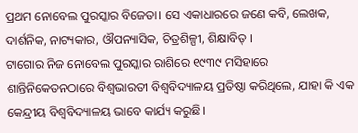ପ୍ରଥମ ନୋବେଲ ପୁରସ୍କାର ବିଜେତା। ସେ ଏକାଧାରରେ ଜଣେ କବି, ଲେଖକ, ଦାର୍ଶନିକ, ନାଟ୍ୟକାର, ଔପନ୍ୟାସିକ, ଚିତ୍ରଶିଳ୍ପୀ, ଶିକ୍ଷାବିତ୍ ।
ଟାଗୋର ନିଜ ନୋବେଲ ପୁରସ୍କାର ରାଶିରେ ୧୯୩୯ ମସିହାରେ ଶାନ୍ତିନିକେତନଠାରେ ବିଶ୍ୱଭାରତୀ ବିଶ୍ୱବିଦ୍ୟାଳୟ ପ୍ରତିଷ୍ଠା କରିଥିଲେ, ଯାହା କି ଏକ କେନ୍ଦ୍ରୀୟ ବିଶ୍ୱବିଦ୍ୟାଳୟ ଭାବେ କାର୍ଯ୍ୟ କରୁଛି।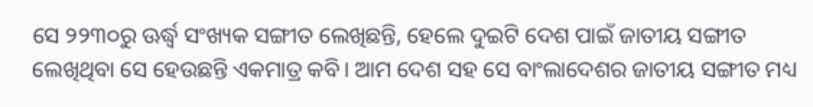ସେ ୨୨୩୦ରୁ ଊର୍ଦ୍ଧ୍ୱ ସଂଖ୍ୟକ ସଙ୍ଗୀତ ଲେଖିଛନ୍ତି, ହେଲେ ଦୁଇଟି ଦେଶ ପାଇଁ ଜାତୀୟ ସଙ୍ଗୀତ ଲେଖିଥିବା ସେ ହେଉଛନ୍ତି ଏକମାତ୍ର କବି। ଆମ ଦେଶ ସହ ସେ ବାଂଲାଦେଶର ଜାତୀୟ ସଙ୍ଗୀତ ମଧ୍ୟ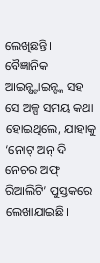ଲେଖିଛନ୍ତି।
ବୈଜ୍ଞାନିକ ଆଇନ୍ଷ୍ଟାଇନ୍ଙ୍କ ସହ ସେ ଅଳ୍ପ ସମୟ କଥା ହୋଇଥିଲେ, ଯାହାକୁ ‘ନୋଟ୍ ଅନ୍ ଦି ନେଚର ଅଫ୍ ରିଆଲିଟି’ ପୁସ୍ତକରେ ଲେଖାଯାଇଛି।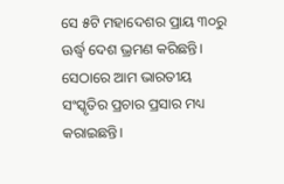ସେ ୫ଟି ମହାଦେଶର ପ୍ରାୟ ୩୦ରୁ ଊର୍ଦ୍ଧ୍ୱ ଦେଶ ଭ୍ରମଣ କରିଛନ୍ତି। ସେଠାରେ ଆମ ଭାରତୀୟ ସଂସ୍କୃତିର ପ୍ରଚାର ପ୍ରସାର ମଧ୍ୟ କରାଇଛନ୍ତି।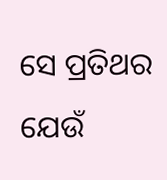ସେ ପ୍ରତିଥର ଯେଉଁ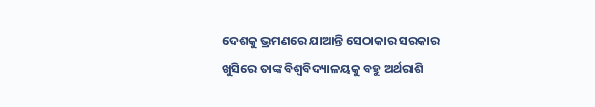ଦେଶକୁ ଭ୍ରମଣରେ ଯାଆନ୍ତି ସେଠାକାର ସରକାର ଖୁସିରେ ତାଙ୍କ ବିଶ୍ୱବିଦ୍ୟାଳୟକୁ ବହୁ ଅର୍ଥରାଶି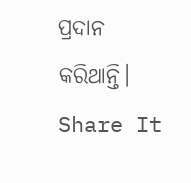ପ୍ରଦାନ କରିଥାନ୍ତି।
Share It